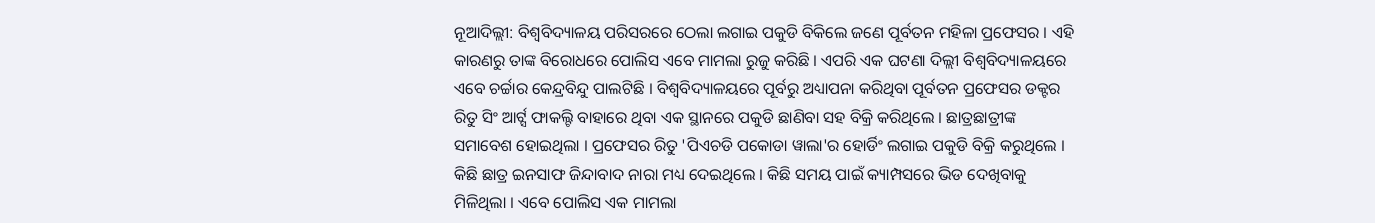ନୂଆଦିଲ୍ଲୀ: ବିଶ୍ବବିଦ୍ୟାଳୟ ପରିସରରେ ଠେଲା ଲଗାଇ ପକୁଡି ବିକିଲେ ଜଣେ ପୂର୍ବତନ ମହିଳା ପ୍ରଫେସର । ଏହି କାରଣରୁ ତାଙ୍କ ବିରୋଧରେ ପୋଲିସ ଏବେ ମାମଲା ରୁଜୁ କରିଛି । ଏପରି ଏକ ଘଟଣା ଦିଲ୍ଲୀ ବିଶ୍ବବିଦ୍ୟାଳୟରେ ଏବେ ଚର୍ଚ୍ଚାର କେନ୍ଦ୍ରବିନ୍ଦୁ ପାଲଟିଛି । ବିଶ୍ୱବିଦ୍ୟାଳୟରେ ପୂର୍ବରୁ ଅଧ୍ୟାପନା କରିଥିବା ପୂର୍ବତନ ପ୍ରଫେସର ଡକ୍ଟର ରିତୁ ସିଂ ଆର୍ଟ୍ସ ଫାକଲ୍ଟି ବାହାରେ ଥିବା ଏକ ସ୍ଥାନରେ ପକୁଡି ଛାଣିବା ସହ ବିକ୍ରି କରିଥିଲେ । ଛାତ୍ରଛାତ୍ରୀଙ୍କ ସମାବେଶ ହୋଇଥିଲା । ପ୍ରଫେସର ରିତୁ 'ପିଏଚଡି ପକୋଡା ୱାଲା'ର ହୋର୍ଡିଂ ଲଗାଇ ପକୁଡି ବିକ୍ରି କରୁଥିଲେ । କିଛି ଛାତ୍ର ଇନସାଫ ଜିନ୍ଦାବାଦ ନାରା ମଧ୍ୟ ଦେଇଥିଲେ । କିଛି ସମୟ ପାଇଁ କ୍ୟାମ୍ପସରେ ଭିଡ ଦେଖିବାକୁ ମିଳିଥିଲା । ଏବେ ପୋଲିସ ଏକ ମାମଲା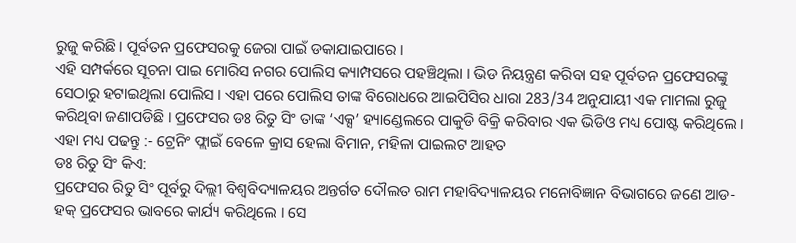ରୁଜୁ କରିଛି । ପୂର୍ବତନ ପ୍ରଫେସରକୁ ଜେରା ପାଇଁ ଡକାଯାଇପାରେ ।
ଏହି ସମ୍ପର୍କରେ ସୂଚନା ପାଇ ମୋରିସ ନଗର ପୋଲିସ କ୍ୟାମ୍ପସରେ ପହଞ୍ଚିଥିଲା । ଭିଡ ନିୟନ୍ତ୍ରଣ କରିବା ସହ ପୂର୍ବତନ ପ୍ରଫେସରଙ୍କୁ ସେଠାରୁ ହଟାଇଥିଲା ପୋଲିସ । ଏହା ପରେ ପୋଲିସ ତାଙ୍କ ବିରୋଧରେ ଆଇପିସିର ଧାରା 283/34 ଅନୁଯାୟୀ ଏକ ମାମଲା ରୁଜୁ କରିଥିବା ଜଣାପଡିଛି । ପ୍ରଫେସର ଡଃ ରିତୁ ସିଂ ତାଙ୍କ ‘ଏକ୍ସ’ ହ୍ୟାଣ୍ଡେଲରେ ପାକୁଡି ବିକ୍ରି କରିବାର ଏକ ଭିଡିଓ ମଧ୍ୟ ପୋଷ୍ଟ କରିଥିଲେ ।
ଏହା ମଧ୍ୟ ପଢନ୍ତୁ :- ଟ୍ରେନିଂ ଫ୍ଲାଇଁ ବେଳେ କ୍ରାସ ହେଲା ବିମାନ, ମହିଳା ପାଇଲଟ ଆହତ
ଡଃ ରିତୁ ସିଂ କିଏ:
ପ୍ରଫେସର ରିତୁ ସିଂ ପୂର୍ବରୁ ଦିଲ୍ଲୀ ବିଶ୍ୱବିଦ୍ୟାଳୟର ଅନ୍ତର୍ଗତ ଦୌଲତ ରାମ ମହାବିଦ୍ୟାଳୟର ମନୋବିଜ୍ଞାନ ବିଭାଗରେ ଜଣେ ଆଡ-ହକ୍ ପ୍ରଫେସର ଭାବରେ କାର୍ଯ୍ୟ କରିଥିଲେ । ସେ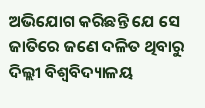ଅଭିଯୋଗ କରିଛନ୍ତି ଯେ ସେ ଜାତିରେ ଜଣେ ଦଳିତ ଥିବାରୁ ଦିଲ୍ଲୀ ବିଶ୍ବବିଦ୍ୟାଳୟ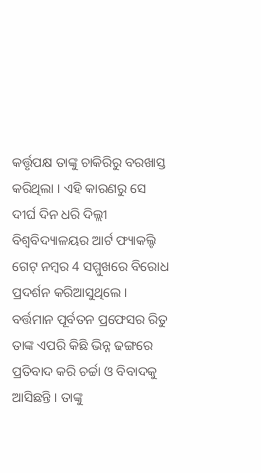କର୍ତ୍ତୃପକ୍ଷ ତାଙ୍କୁ ଚାକିରିରୁ ବରଖାସ୍ତ କରିଥିଲା । ଏହି କାରଣରୁ ସେ ଦୀର୍ଘ ଦିନ ଧରି ଦିଲ୍ଲୀ ବିଶ୍ୱବିଦ୍ୟାଳୟର ଆର୍ଟ ଫ୍ୟାକଲ୍ଟି ଗେଟ୍ ନମ୍ବର 4 ସମ୍ମୁଖରେ ବିରୋଧ ପ୍ରଦର୍ଶନ କରିଆସୁଥିଲେ । ବର୍ତ୍ତମାନ ପୂର୍ବତନ ପ୍ରଫେସର ରିତୁ ତାଙ୍କ ଏପରି କିଛି ଭିନ୍ନ ଢଙ୍ଗରେ ପ୍ରତିବାଦ କରି ଚର୍ଚ୍ଚା ଓ ବିବାଦକୁ ଆସିଛନ୍ତି । ତାଙ୍କୁ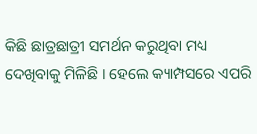କିଛି ଛାତ୍ରଛାତ୍ରୀ ସମର୍ଥନ କରୁଥିବା ମଧ୍ୟ ଦେଖିବାକୁ ମିଳିଛି । ହେଲେ କ୍ୟାମ୍ପସରେ ଏପରି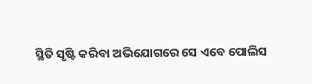ସ୍ଥିତି ସୃଷ୍ଟି କରିବା ଅଭିଯୋଗରେ ସେ ଏବେ ପୋଲିସ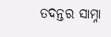ତଦନ୍ତର ସାମ୍ନା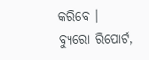କରିବେ ।
ବ୍ୟୁରୋ ରିପୋର୍ଟ,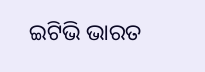ଇଟିଭି ଭାରତ